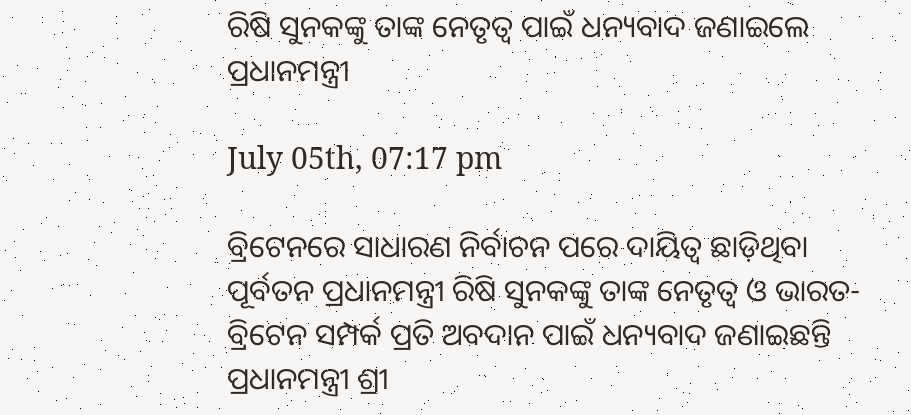ରିଷି ସୁନକଙ୍କୁ ତାଙ୍କ ନେତୃତ୍ୱ ପାଇଁ ଧନ୍ୟବାଦ ଜଣାଇଲେ ପ୍ରଧାନମନ୍ତ୍ରୀ

July 05th, 07:17 pm

ବ୍ରିଟେନରେ ସାଧାରଣ ନିର୍ବାଚନ ପରେ ଦାୟିତ୍ୱ ଛାଡ଼ିଥିବା ପୂର୍ବତନ ପ୍ରଧାନମନ୍ତ୍ରୀ ରିଷି ସୁନକଙ୍କୁ ତାଙ୍କ ନେତୃତ୍ୱ ଓ ଭାରତ-ବ୍ରିଟେନ ସମ୍ପର୍କ ପ୍ରତି ଅବଦାନ ପାଇଁ ଧନ୍ୟବାଦ ଜଣାଇଛନ୍ତି ପ୍ରଧାନମନ୍ତ୍ରୀ ଶ୍ରୀ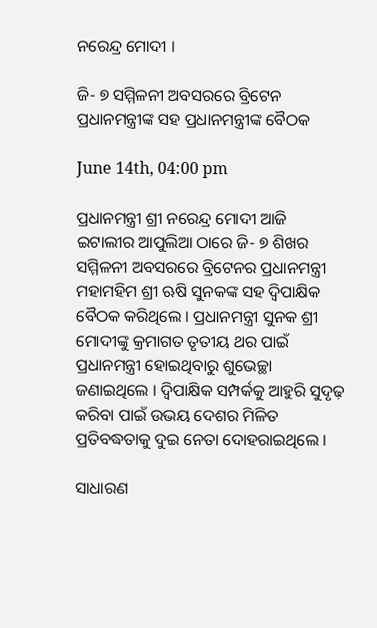ନରେନ୍ଦ୍ର ମୋଦୀ ।

ଜି- ୭ ସମ୍ମିଳନୀ ଅବସରରେ ବ୍ରିଟେନ ପ୍ରଧାନମନ୍ତ୍ରୀଙ୍କ ସହ ପ୍ରଧାନମନ୍ତ୍ରୀଙ୍କ ବୈଠକ

June 14th, 04:00 pm

ପ୍ରଧାନମନ୍ତ୍ରୀ ଶ୍ରୀ ନରେନ୍ଦ୍ର ମୋଦୀ ଆଜି ଇଟାଲୀର ଆପୁଲିଆ ଠାରେ ଜି- ୭ ଶିଖର ସମ୍ମିଳନୀ ଅବସରରେ ବ୍ରିଟେନର ପ୍ରଧାନମନ୍ତ୍ରୀ ମହାମହିମ ଶ୍ରୀ ଋଷି ସୁନକଙ୍କ ସହ ଦ୍ୱିପାକ୍ଷିକ ବୈଠକ କରିଥିଲେ । ପ୍ରଧାନମନ୍ତ୍ରୀ ସୁନକ ଶ୍ରୀ ମୋଦୀଙ୍କୁ କ୍ରମାଗତ ତୃତୀୟ ଥର ପାଇଁ ପ୍ରଧାନମନ୍ତ୍ରୀ ହୋଇଥିବାରୁ ଶୁଭେଚ୍ଛା ଜଣାଇଥିଲେ । ଦ୍ୱିପାକ୍ଷିକ ସମ୍ପର୍କକୁ ଆହୁରି ସୁଦୃଢ଼ କରିବା ପାଇଁ ଉଭୟ ଦେଶର ମିଳିତ ପ୍ରତିବଦ୍ଧତାକୁ ଦୁଇ ନେତା ଦୋହରାଇଥିଲେ ।

ସାଧାରଣ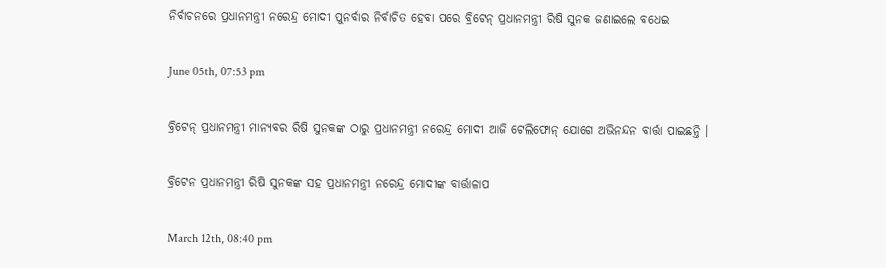ନିର୍ବାଚନରେ ପ୍ରଧାନମନ୍ତ୍ରୀ ନରେନ୍ଦ୍ର ମୋଦୀ ପୁନର୍ବାର ନିର୍ବାଚିତ ହେବା ପରେ ବ୍ରିଟେନ୍ ପ୍ରଧାନମନ୍ତ୍ରୀ ରିଷି ସୁନକ ଜଣାଇଲେ ବଧେଇ

June 05th, 07:53 pm

ବ୍ରିଟେନ୍ ପ୍ରଧାନମନ୍ତ୍ରୀ ମାନ୍ୟବର ରିଷି ସୁନକଙ୍କ ଠାରୁ ପ୍ରଧାନମନ୍ତ୍ରୀ ନରେନ୍ଦ୍ର ମୋଦୀ ଆଜି ଟେଲିଫୋନ୍ ଯୋଗେ ଅଭିନନ୍ଦନ ବାର୍ତ୍ତା ପାଇଛନ୍ତି ।

ବ୍ରିଟେନ ପ୍ରଧାନମନ୍ତ୍ରୀ ରିଷି ସୁନକଙ୍କ ସହ ପ୍ରଧାନମନ୍ତ୍ରୀ ନରେନ୍ଦ୍ର ମୋଦୀଙ୍କ ବାର୍ତ୍ତାଳାପ

March 12th, 08:40 pm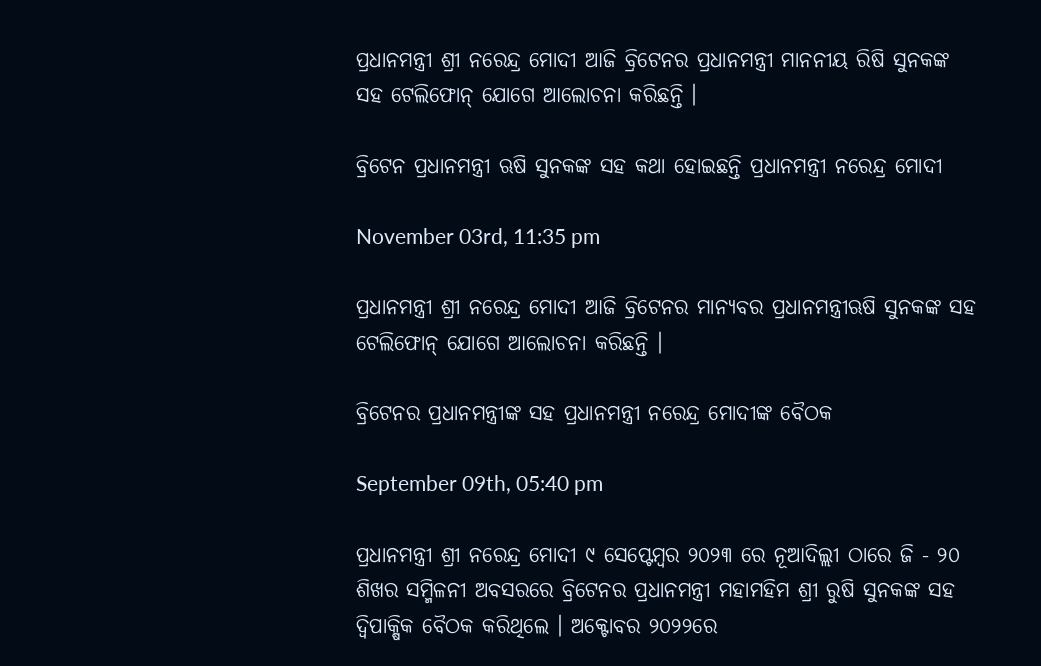ପ୍ରଧାନମନ୍ତ୍ରୀ ଶ୍ରୀ ନରେନ୍ଦ୍ର ମୋଦୀ ଆଜି ବ୍ରିଟେନର ପ୍ରଧାନମନ୍ତ୍ରୀ ମାନନୀୟ ରିଷି ସୁନକଙ୍କ ସହ ଟେଲିଫୋନ୍ ଯୋଗେ ଆଲୋଚନା କରିଛନ୍ତି ।

ବ୍ରିଟେନ ପ୍ରଧାନମନ୍ତ୍ରୀ ଋଷି ସୁନକଙ୍କ ସହ କଥା ହୋଇଛନ୍ତି ପ୍ରଧାନମନ୍ତ୍ରୀ ନରେନ୍ଦ୍ର ମୋଦୀ

November 03rd, 11:35 pm

ପ୍ରଧାନମନ୍ତ୍ରୀ ଶ୍ରୀ ନରେନ୍ଦ୍ର ମୋଦୀ ଆଜି ବ୍ରିଟେନର ମାନ୍ୟବର ପ୍ରଧାନମନ୍ତ୍ରୀଋଷି ସୁନକଙ୍କ ସହ ଟେଲିଫୋନ୍ ଯୋଗେ ଆଲୋଚନା କରିଛନ୍ତି ।

ବ୍ରିଟେନର ପ୍ରଧାନମନ୍ତ୍ରୀଙ୍କ ସହ ପ୍ରଧାନମନ୍ତ୍ରୀ ନରେନ୍ଦ୍ର ମୋଦୀଙ୍କ ବୈଠକ

September 09th, 05:40 pm

ପ୍ରଧାନମନ୍ତ୍ରୀ ଶ୍ରୀ ନରେନ୍ଦ୍ର ମୋଦୀ ୯ ସେପ୍ଟେମ୍ବର ୨୦୨୩ ରେ ନୂଆଦିଲ୍ଲୀ ଠାରେ ଜି - ୨୦ ଶିଖର ସମ୍ମିଳନୀ ଅବସରରେ ବ୍ରିଟେନର ପ୍ରଧାନମନ୍ତ୍ରୀ ମହାମହିମ ଶ୍ରୀ ରୁଷି ସୁନକଙ୍କ ସହ ଦ୍ୱିପାକ୍ଷିକ ବୈଠକ କରିଥିଲେ । ଅକ୍ଟୋବର ୨୦୨୨ରେ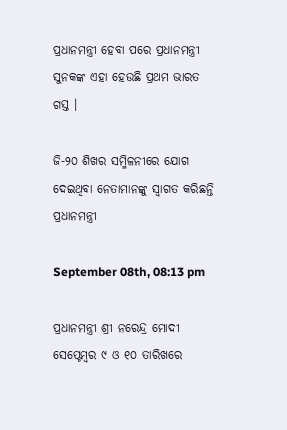ପ୍ରଧାନମନ୍ତ୍ରୀ ହେବା ପରେ ପ୍ରଧାନମନ୍ତ୍ରୀ ସୁନକଙ୍କ ଏହା ହେଉଛି ପ୍ରଥମ ଭାରତ ଗସ୍ତ ।

ଜି-୨୦ ଶିଖର ସମ୍ମିଳନୀରେ ଯୋଗ ଦେଇଥିବା ନେତାମାନଙ୍କୁ ସ୍ୱାଗତ କରିଛନ୍ତି ପ୍ରଧାନମନ୍ତ୍ରୀ

September 08th, 08:13 pm

ପ୍ରଧାନମନ୍ତ୍ରୀ ଶ୍ରୀ ନରେନ୍ଦ୍ର ମୋଦୀ ସେପ୍ଟେମ୍ବର ୯ ଓ ୧୦ ତାରିଖରେ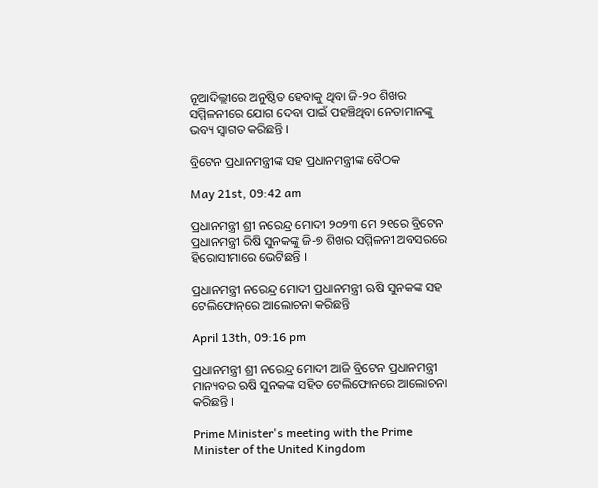ନୂଆଦିଲ୍ଲୀରେ ଅନୁଷ୍ଠିତ ହେବାକୁ ଥିବା ଜି-୨୦ ଶିଖର ସମ୍ମିଳନୀରେ ଯୋଗ ଦେବା ପାଇଁ ପହଞ୍ଚିଥିବା ନେତାମାନଙ୍କୁ ଭବ୍ୟ ସ୍ୱାଗତ କରିଛନ୍ତି ।

ବ୍ରିଟେନ ପ୍ରଧାନମନ୍ତ୍ରୀଙ୍କ ସହ ପ୍ରଧାନମନ୍ତ୍ରୀଙ୍କ ବୈଠକ

May 21st, 09:42 am

ପ୍ରଧାନମନ୍ତ୍ରୀ ଶ୍ରୀ ନରେନ୍ଦ୍ର ମୋଦୀ ୨୦୨୩ ମେ ୨୧ରେ ବ୍ରିଟେନ ପ୍ରଧାନମନ୍ତ୍ରୀ ରିଷି ସୁନକଙ୍କୁ ଜି-୭ ଶିଖର ସମ୍ମିଳନୀ ଅବସରରେ ହିରୋସୀମାରେ ଭେଟିଛନ୍ତି ।

ପ୍ରଧାନମନ୍ତ୍ରୀ ନରେନ୍ଦ୍ର ମୋଦୀ ପ୍ରଧାନମନ୍ତ୍ରୀ ଋଷି ସୁନକଙ୍କ ସହ ଟେଲିଫୋନ୍‌ରେ ଆଲୋଚନା କରିଛନ୍ତି

April 13th, 09:16 pm

ପ୍ରଧାନମନ୍ତ୍ରୀ ଶ୍ରୀ ନରେନ୍ଦ୍ର ମୋଦୀ ଆଜି ବ୍ରିଟେନ ପ୍ରଧାନମନ୍ତ୍ରୀ ମାନ୍ୟବର ଋଷି ସୁନକଙ୍କ ସହିତ ଟେଲିଫୋନରେ ଆଲୋଚନା କରିଛନ୍ତି ।

Prime Minister's meeting with the Prime Minister of the United Kingdom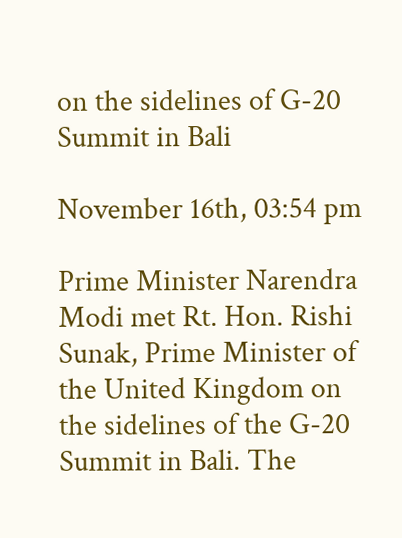on the sidelines of G-20 Summit in Bali

November 16th, 03:54 pm

Prime Minister Narendra Modi met Rt. Hon. Rishi Sunak, Prime Minister of the United Kingdom on the sidelines of the G-20 Summit in Bali. The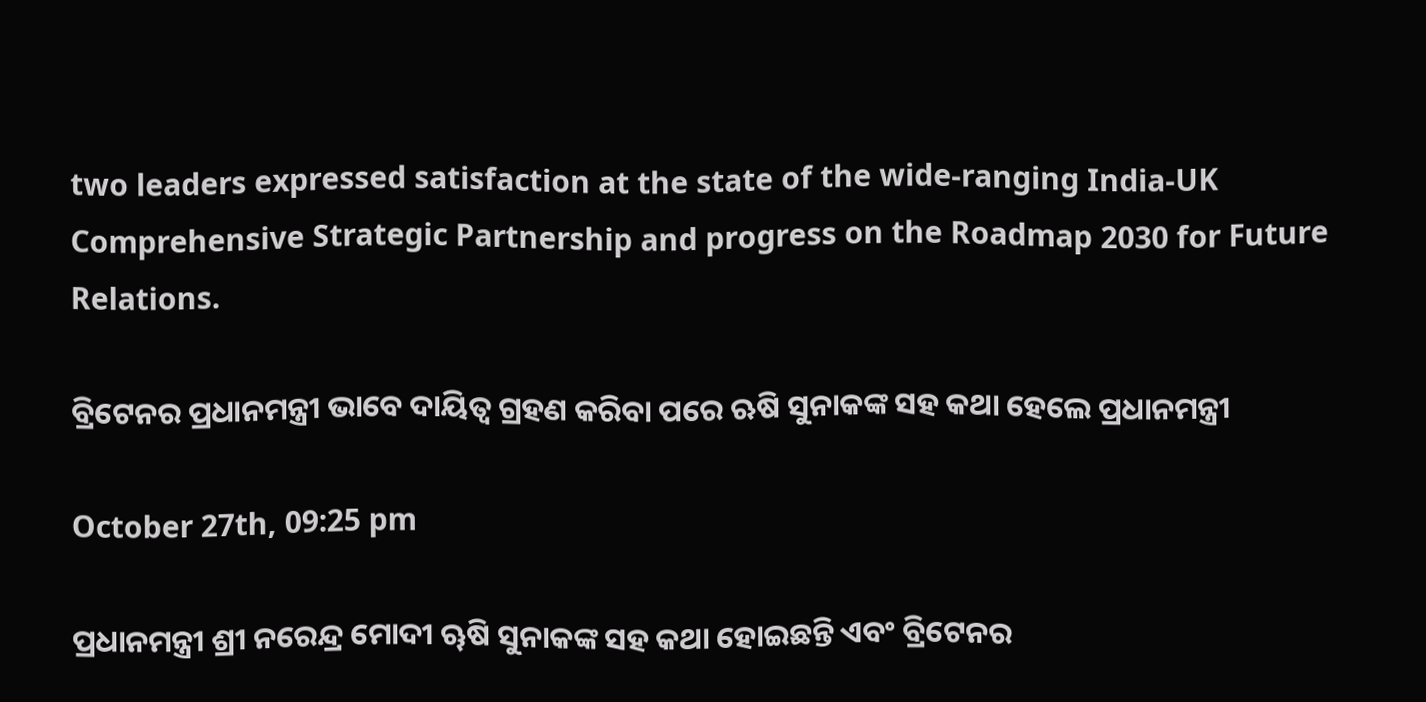two leaders expressed satisfaction at the state of the wide-ranging India-UK Comprehensive Strategic Partnership and progress on the Roadmap 2030 for Future Relations.

ବ୍ରିଟେନର ପ୍ରଧାନମନ୍ତ୍ରୀ ଭାବେ ଦାୟିତ୍ୱ ଗ୍ରହଣ କରିବା ପରେ ଋଷି ସୁନାକଙ୍କ ସହ କଥା ହେଲେ ପ୍ରଧାନମନ୍ତ୍ରୀ

October 27th, 09:25 pm

ପ୍ରଧାନମନ୍ତ୍ରୀ ଶ୍ରୀ ନରେନ୍ଦ୍ର ମୋଦୀ ୠଷି ସୁନାକଙ୍କ ସହ କଥା ହୋଇଛନ୍ତି ଏବଂ ବ୍ରିଟେନର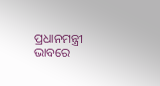ପ୍ରଧାନମନ୍ତ୍ରୀ ଭାବରେ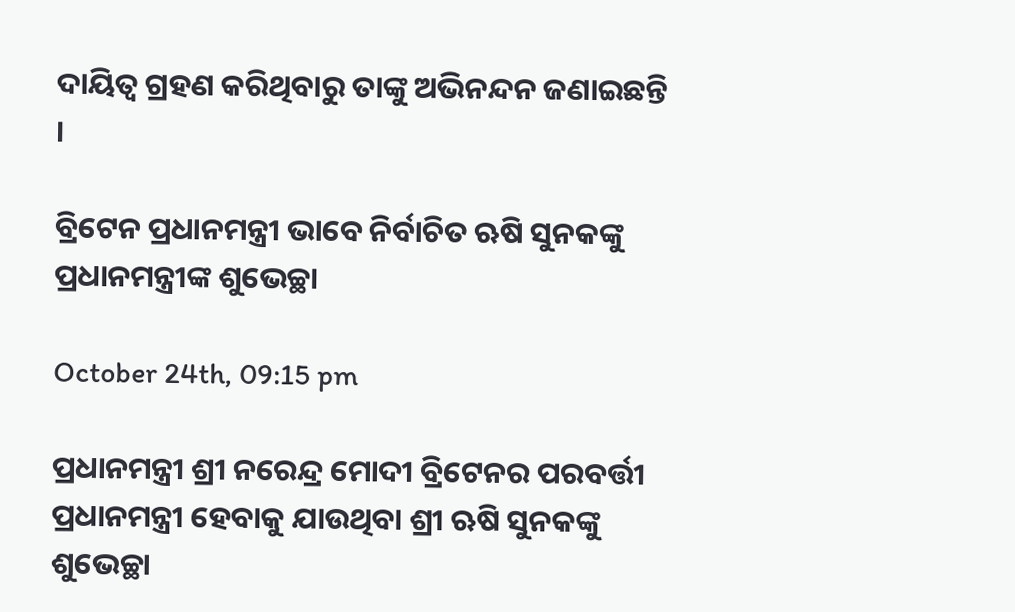ଦାୟିତ୍ୱ ଗ୍ରହଣ କରିଥିବାରୁ ତାଙ୍କୁ ଅଭିନନ୍ଦନ ଜଣାଇଛନ୍ତି ।

ବ୍ରିଟେନ ପ୍ରଧାନମନ୍ତ୍ରୀ ଭାବେ ନିର୍ବାଚିତ ଋଷି ସୁନକଙ୍କୁ ପ୍ରଧାନମନ୍ତ୍ରୀଙ୍କ ଶୁଭେଚ୍ଛା

October 24th, 09:15 pm

ପ୍ରଧାନମନ୍ତ୍ରୀ ଶ୍ରୀ ନରେନ୍ଦ୍ର ମୋଦୀ ବ୍ରିଟେନର ପରବର୍ତ୍ତୀ ପ୍ରଧାନମନ୍ତ୍ରୀ ହେବାକୁ ଯାଉଥିବା ଶ୍ରୀ ଋଷି ସୁନକଙ୍କୁ ଶୁଭେଚ୍ଛା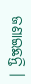ଜଣାଇଛନ୍ତି ।